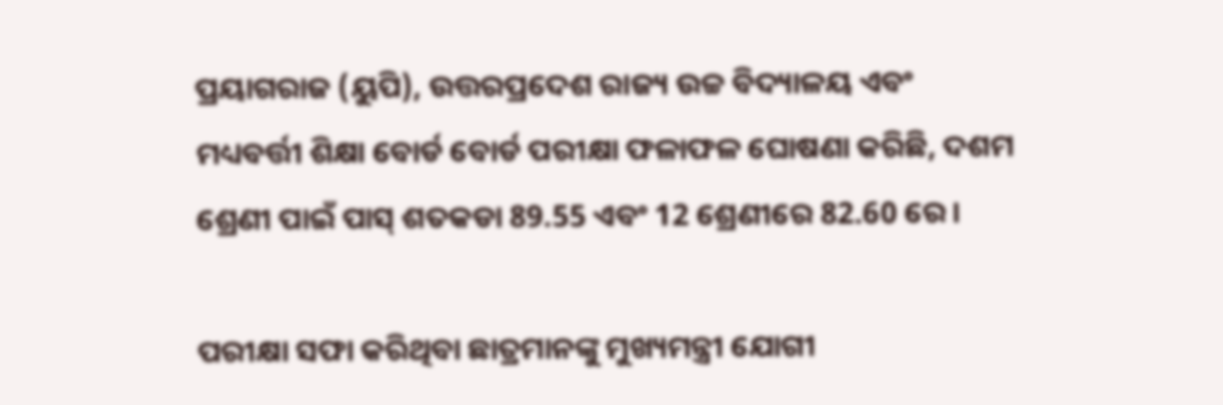ପ୍ରୟାଗରାଜ (ୟୁପି), ଉତ୍ତରପ୍ରଦେଶ ରାଜ୍ୟ ଉଚ୍ଚ ବିଦ୍ୟାଳୟ ଏବଂ ମଧ୍ୟବର୍ତ୍ତୀ ଶିକ୍ଷା ବୋର୍ଡ ବୋର୍ଡ ପରୀକ୍ଷା ଫଳାଫଳ ଘୋଷଣା କରିଛି, ଦଶମ ଶ୍ରେଣୀ ପାଇଁ ପାସ୍ ଶତକଡା 89.55 ଏବଂ 12 ଶ୍ରେଣୀରେ 82.60 ରେ।

ପରୀକ୍ଷା ସଫା କରିଥିବା ଛାତ୍ରମାନଙ୍କୁ ମୁଖ୍ୟମନ୍ତ୍ରୀ ଯୋଗୀ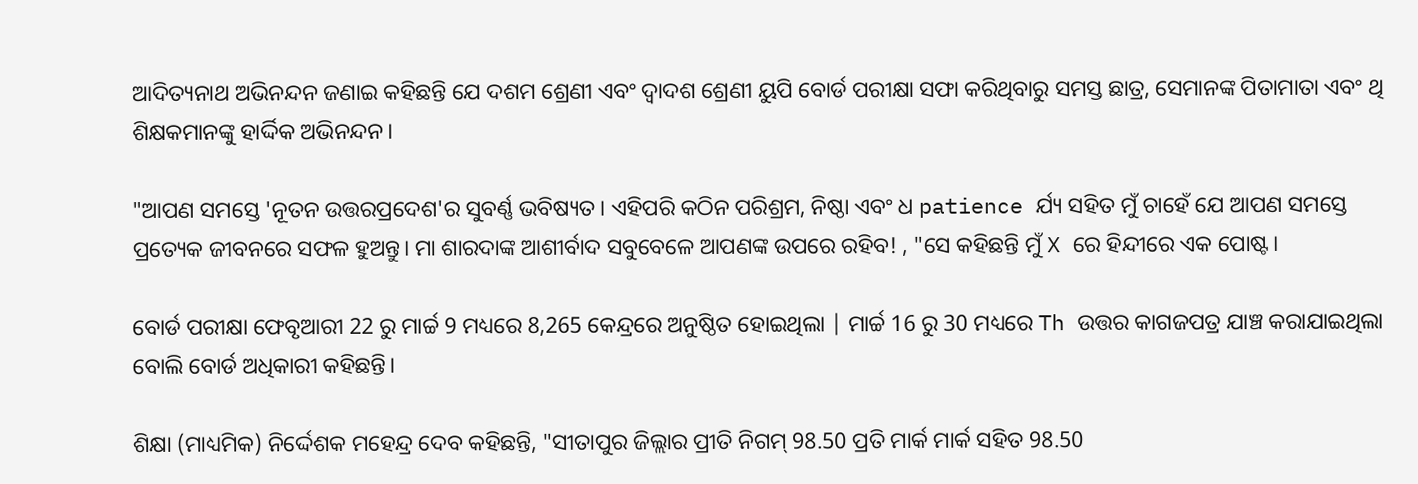ଆଦିତ୍ୟନାଥ ଅଭିନନ୍ଦନ ଜଣାଇ କହିଛନ୍ତି ଯେ ଦଶମ ଶ୍ରେଣୀ ଏବଂ ଦ୍ୱାଦଶ ଶ୍ରେଣୀ ୟୁପି ବୋର୍ଡ ପରୀକ୍ଷା ସଫା କରିଥିବାରୁ ସମସ୍ତ ଛାତ୍ର, ସେମାନଙ୍କ ପିତାମାତା ଏବଂ ଥି ଶିକ୍ଷକମାନଙ୍କୁ ହାର୍ଦ୍ଦିକ ଅଭିନନ୍ଦନ।

"ଆପଣ ସମସ୍ତେ 'ନୂତନ ଉତ୍ତରପ୍ରଦେଶ'ର ସୁବର୍ଣ୍ଣ ଭବିଷ୍ୟତ। ଏହିପରି କଠିନ ପରିଶ୍ରମ, ନିଷ୍ଠା ଏବଂ ଧ patience ର୍ଯ୍ୟ ସହିତ ମୁଁ ଚାହେଁ ଯେ ଆପଣ ସମସ୍ତେ ପ୍ରତ୍ୟେକ ଜୀବନରେ ସଫଳ ହୁଅନ୍ତୁ। ମା ଶାରଦାଙ୍କ ଆଶୀର୍ବାଦ ସବୁବେଳେ ଆପଣଙ୍କ ଉପରେ ରହିବ! , "ସେ କହିଛନ୍ତି ମୁଁ X ରେ ହିନ୍ଦୀରେ ଏକ ପୋଷ୍ଟ।

ବୋର୍ଡ ପରୀକ୍ଷା ଫେବୃଆରୀ 22 ରୁ ମାର୍ଚ୍ଚ 9 ମଧ୍ୟରେ 8,265 କେନ୍ଦ୍ରରେ ଅନୁଷ୍ଠିତ ହୋଇଥିଲା | ମାର୍ଚ୍ଚ 16 ରୁ 30 ମଧ୍ୟରେ Th ଉତ୍ତର କାଗଜପତ୍ର ଯାଞ୍ଚ କରାଯାଇଥିଲା ବୋଲି ବୋର୍ଡ ଅଧିକାରୀ କହିଛନ୍ତି।

ଶିକ୍ଷା (ମାଧ୍ୟମିକ) ନିର୍ଦ୍ଦେଶକ ମହେନ୍ଦ୍ର ଦେବ କହିଛନ୍ତି, "ସୀତାପୁର ଜିଲ୍ଲାର ପ୍ରୀତି ନିଗମ୍ 98.50 ପ୍ରତି ମାର୍କ ମାର୍କ ସହିତ 98.50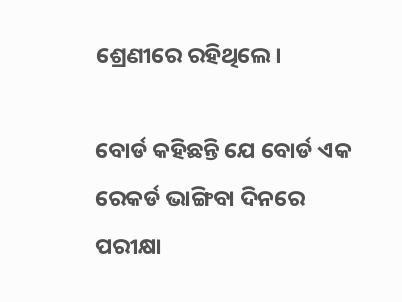ଶ୍ରେଣୀରେ ରହିଥିଲେ।

ବୋର୍ଡ କହିଛନ୍ତି ଯେ ବୋର୍ଡ ଏକ ରେକର୍ଡ ଭାଙ୍ଗିବା ଦିନରେ ପରୀକ୍ଷା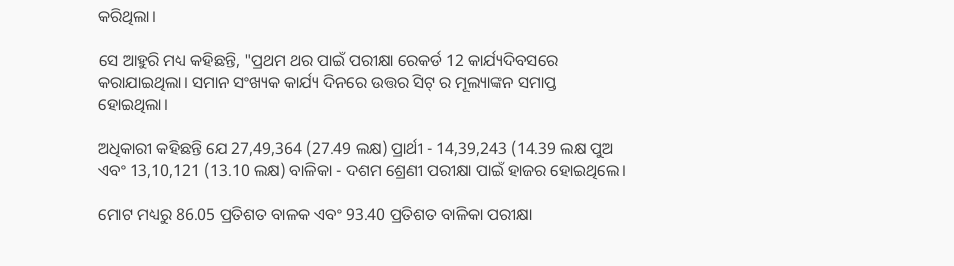କରିଥିଲା।

ସେ ଆହୁରି ମଧ୍ୟ କହିଛନ୍ତି, "ପ୍ରଥମ ଥର ପାଇଁ ପରୀକ୍ଷା ରେକର୍ଡ 12 କାର୍ଯ୍ୟଦିବସରେ କରାଯାଇଥିଲା। ସମାନ ସଂଖ୍ୟକ କାର୍ଯ୍ୟ ଦିନରେ ଉତ୍ତର ସିଟ୍ ର ମୂଲ୍ୟାଙ୍କନ ସମାପ୍ତ ହୋଇଥିଲା।

ଅଧିକାରୀ କହିଛନ୍ତି ଯେ 27,49,364 (27.49 ଲକ୍ଷ) ପ୍ରାର୍ଥୀ - 14,39,243 (14.39 ଲକ୍ଷ ପୁଅ ଏବଂ 13,10,121 (13.10 ଲକ୍ଷ) ବାଳିକା - ଦଶମ ଶ୍ରେଣୀ ପରୀକ୍ଷା ପାଇଁ ହାଜର ହୋଇଥିଲେ।

ମୋଟ ମଧ୍ୟରୁ 86.05 ପ୍ରତିଶତ ବାଳକ ଏବଂ 93.40 ପ୍ରତିଶତ ବାଳିକା ପରୀକ୍ଷା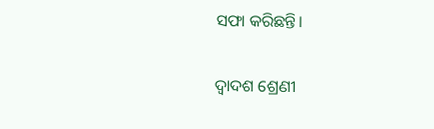ସଫା କରିଛନ୍ତି।

ଦ୍ୱାଦଶ ଶ୍ରେଣୀ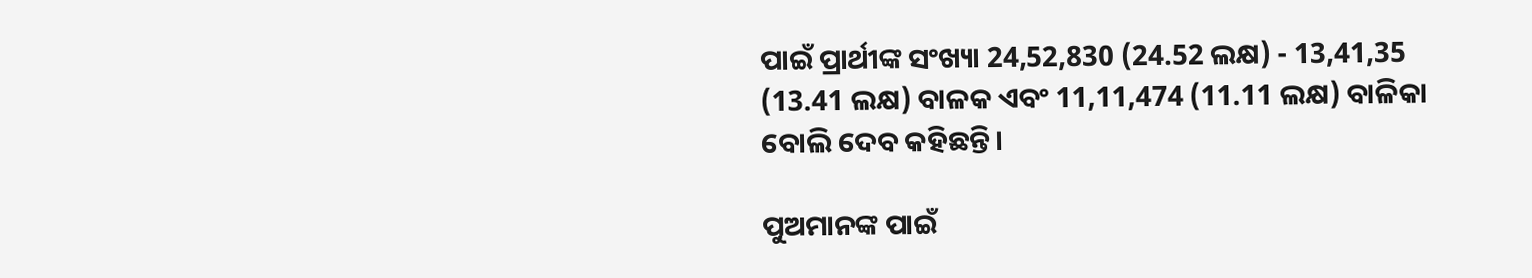ପାଇଁ ପ୍ରାର୍ଥୀଙ୍କ ସଂଖ୍ୟା 24,52,830 (24.52 ଲକ୍ଷ) - 13,41,35 (13.41 ଲକ୍ଷ) ବାଳକ ଏବଂ 11,11,474 (11.11 ଲକ୍ଷ) ବାଳିକା ବୋଲି ଦେବ କହିଛନ୍ତି।

ପୁଅମାନଙ୍କ ପାଇଁ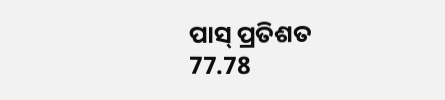ପାସ୍ ପ୍ରତିଶତ 77.78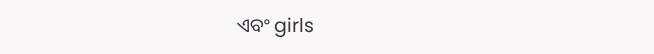ଏବଂ girls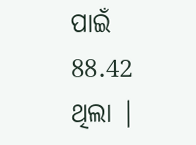ପାଇଁ 88.42 ଥିଲା |